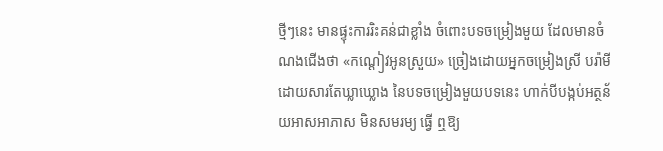ថ្មីៗនេះ មានផ្ទុះការរិះគន់ជាខ្លាំង ចំពោះបទចម្រៀងមួយ ដែលមានចំណងជើងថា «កណ្ដៀវអូនស្រួយ» ច្រៀងដោយអ្នកចម្រៀងស្រី បរ៉ាមី ដោយសារតែឃ្លាឃ្លោង នៃបទចម្រៀងមួយបទនេះ ហាក់បីបង្កប់អត្ថន័យអាសអាភាស មិនសមរម្យ ធ្វើ ឮឱ្យ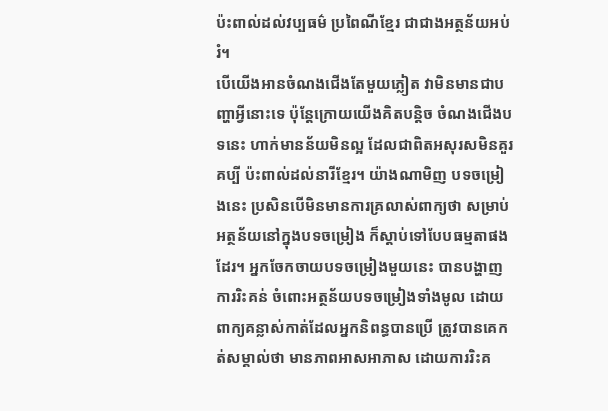ប៉ះពាល់ដល់វប្បធម៌ ប្រពៃណីខ្មែរ ជាជាងអត្ថន័យអប់រំ។
បើយើងអានចំណងជើងតែមួយភ្លៀត វាមិនមានជាបញ្ហាអ្វីនោះទេ ប៉ុន្តែក្រោយយើងគិតបន្តិច ចំណងជើងបទនេះ ហាក់មានន័យមិនល្អ ដែលជាពិតអសុរសមិនគួរគប្បី ប៉ះពាល់ដល់នារីខ្មែរ។ យ៉ាងណាមិញ បទចម្រៀងនេះ ប្រសិនបើមិនមានការគ្រលាស់ពាក្យថា សម្រាប់អត្ថន័យនៅក្នុងបទចម្រៀង ក៏ស្ដាប់ទៅបែបធម្មតាផងដែរ។ អ្នកចែកចាយបទចម្រៀងមួយនេះ បានបង្ហាញការរិះគន់ ចំពោះអត្ថន័យបទចម្រៀងទាំងមូល ដោយពាក្យគន្លាស់កាត់ដែលអ្នកនិពន្ធបានប្រើ ត្រូវបានគេកត់សម្គាល់ថា មានភាពអាសអាភាស ដោយការរិះគ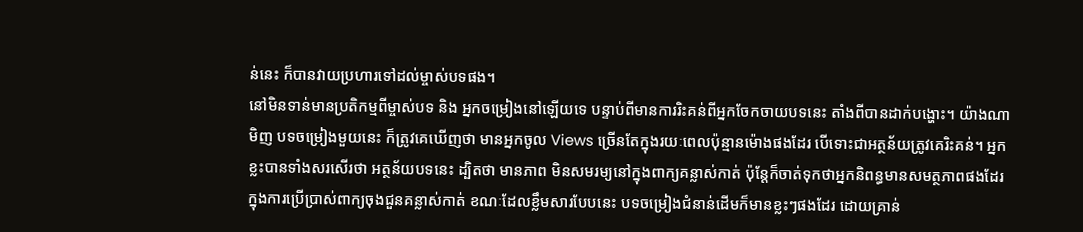ន់នេះ ក៏បានវាយប្រហារទៅដល់ម្ចាស់បទផង។
នៅមិនទាន់មានប្រតិកម្មពីម្ចាស់បទ និង អ្នកចម្រៀងនៅឡើយទេ បន្ទាប់ពីមានការរិះគន់ពីអ្នកចែកចាយបទនេះ តាំងពីបានដាក់បង្ហោះ។ យ៉ាងណាមិញ បទចម្រៀងមួយនេះ ក៏ត្រូវគេឃើញថា មានអ្នកចូល Views ច្រើនតែក្នុងរយៈពេលប៉ុន្មានម៉ោងផងដែរ បើទោះជាអត្ថន័យត្រូវគេរិះគន់។ អ្នកខ្លះបានទាំងសរសើរថា អត្ថន័យបទនេះ ដ្បិតថា មានភាព មិនសមរម្យនៅក្នុងពាក្យគន្លាស់កាត់ ប៉ុន្តែក៏ចាត់ទុកថាអ្នកនិពន្ធមានសមត្ថភាពផងដែរក្នុងការប្រើប្រាស់ពាក្យចុងជួនគន្លាស់កាត់ ខណៈដែលខ្លឹមសារបែបនេះ បទចម្រៀងជំនាន់ដើមក៏មានខ្លះៗផងដែរ ដោយគ្រាន់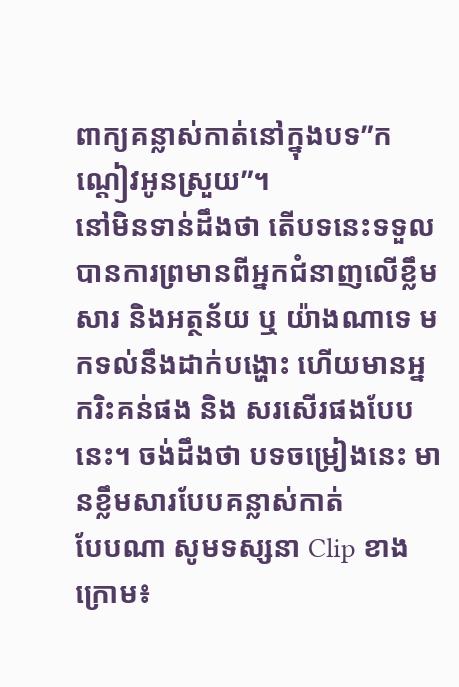ពាក្យគន្លាស់កាត់នៅក្នុងបទ”កណ្ដៀវអូនស្រួយ”។
នៅមិនទាន់ដឹងថា តើបទនេះទទួលបានការព្រមានពីអ្នកជំនាញលើខ្លឹមសារ និងអត្ថន័យ ឬ យ៉ាងណាទេ មកទល់នឹងដាក់បង្ហោះ ហើយមានអ្នករិះគន់ផង និង សរសើរផងបែបនេះ។ ចង់ដឹងថា បទចម្រៀងនេះ មានខ្លឹមសារបែបគន្លាស់កាត់
បែបណា សូមទស្សនា Clip ខាងក្រោម៖